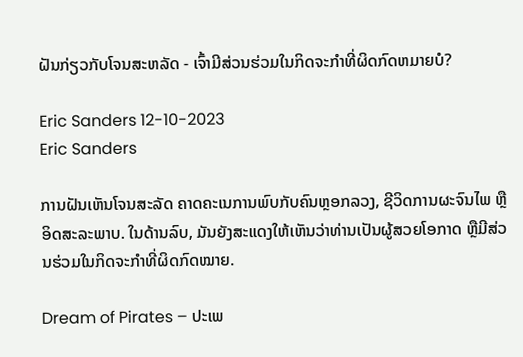ຝັນກ່ຽວກັບໂຈນສະຫລັດ - ເຈົ້າມີສ່ວນຮ່ວມໃນກິດຈະກໍາທີ່ຜິດກົດຫມາຍບໍ?

Eric Sanders 12-10-2023
Eric Sanders

ການຝັນເຫັນໂຈນສະລັດ ຄາດຄະເນການພົບກັບຄົນຫຼອກລວງ, ຊີວິດການຜະຈົນໄພ ຫຼືອິດສະລະພາບ. ໃນດ້ານລົບ, ມັນຍັງສະແດງໃຫ້ເຫັນວ່າທ່ານເປັນຜູ້ສວຍໂອກາດ ຫຼືມີສ່ວນຮ່ວມໃນກິດຈະກໍາທີ່ຜິດກົດໝາຍ.

Dream of Pirates – ປະເພ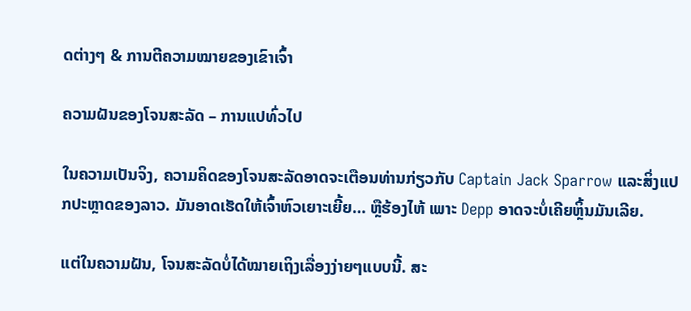ດຕ່າງໆ & ການຕີຄວາມໝາຍຂອງເຂົາເຈົ້າ

ຄວາມຝັນຂອງໂຈນສະລັດ – ການແປທົ່ວໄປ

ໃນຄວາມເປັນຈິງ, ຄວາມຄິດຂອງໂຈນສະລັດອາດຈະເຕືອນທ່ານກ່ຽວກັບ Captain Jack Sparrow ແລະສິ່ງແປກປະຫຼາດຂອງລາວ. ມັນອາດເຮັດໃຫ້ເຈົ້າຫົວເຍາະເຍີ້ຍ… ຫຼືຮ້ອງໄຫ້ ເພາະ Depp ອາດຈະບໍ່ເຄີຍຫຼິ້ນມັນເລີຍ.

ແຕ່ໃນຄວາມຝັນ, ໂຈນສະລັດບໍ່ໄດ້ໝາຍເຖິງເລື່ອງງ່າຍໆແບບນີ້. ສະ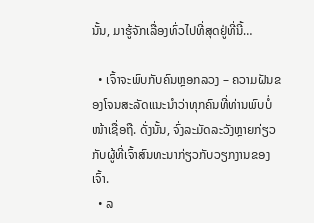ນັ້ນ, ມາຮູ້ຈັກເລື່ອງທົ່ວໄປທີ່ສຸດຢູ່ທີ່ນີ້…

  • ເຈົ້າຈະພົບກັບຄົນຫຼອກລວງ – ຄວາມຝັນຂອງໂຈນສະລັດແນະນຳວ່າທຸກຄົນທີ່ທ່ານພົບບໍ່ໜ້າເຊື່ອຖື. ດັ່ງນັ້ນ, ຈົ່ງລະມັດລະວັງຫຼາຍກ່ຽວກັບຜູ້ທີ່ເຈົ້າສົນທະນາກ່ຽວກັບວຽກງານຂອງເຈົ້າ.
  • ລ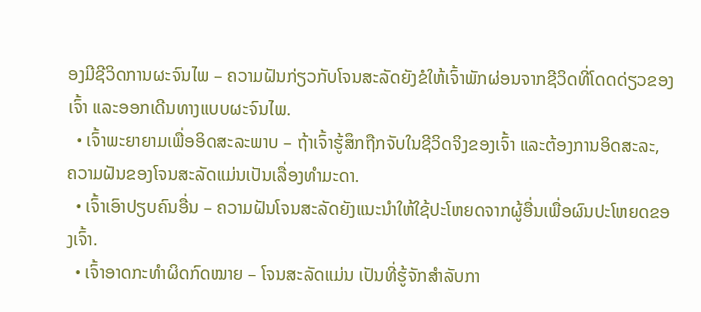ອງມີຊີວິດການຜະຈົນໄພ – ຄວາມຝັນກ່ຽວກັບໂຈນສະລັດຍັງຂໍໃຫ້ເຈົ້າພັກຜ່ອນຈາກຊີວິດທີ່ໂດດດ່ຽວຂອງເຈົ້າ ແລະອອກເດີນທາງແບບຜະຈົນໄພ.
  • ເຈົ້າພະຍາຍາມເພື່ອອິດສະລະພາບ – ຖ້າເຈົ້າຮູ້ສຶກຖືກຈັບໃນຊີວິດຈິງຂອງເຈົ້າ ແລະຕ້ອງການອິດສະລະ, ຄວາມຝັນຂອງໂຈນສະລັດແມ່ນເປັນເລື່ອງທຳມະດາ.
  • ເຈົ້າເອົາປຽບຄົນອື່ນ – ຄວາມຝັນໂຈນສະລັດຍັງແນະນຳໃຫ້ໃຊ້ປະໂຫຍດຈາກຜູ້ອື່ນເພື່ອຜົນປະໂຫຍດຂອງເຈົ້າ.
  • ເຈົ້າອາດກະທຳຜິດກົດໝາຍ – ໂຈນສະລັດແມ່ນ ເປັນທີ່ຮູ້ຈັກສໍາລັບກາ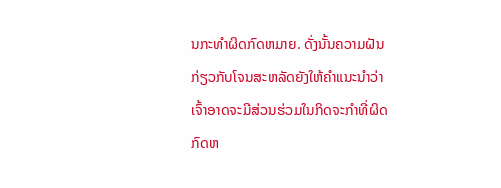ນກະທໍາຜິດກົດຫມາຍ. ດັ່ງນັ້ນຄວາມຝັນກ່ຽວກັບໂຈນສະຫລັດຍັງໃຫ້ຄໍາແນະນໍາວ່າເຈົ້າອາດຈະມີສ່ວນຮ່ວມໃນກິດຈະກໍາທີ່ຜິດກົດຫ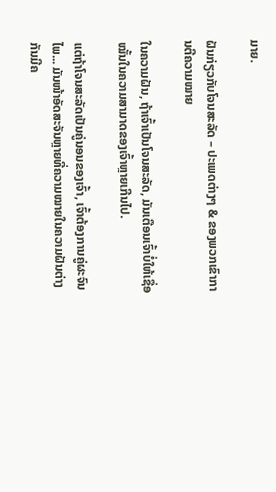ມາຍ.

ຝັນກ່ຽວກັບໂຈນສະລັດ – ປະເພດຕ່າງໆ & ຂອງພວກເຂົາການຕີຄວາມໝາຍ

ໃນຄວາມຝັນ, ຖ້າເຈົ້າເປັນໂຈນສະລັດ, ມັນເຕືອນເຈົ້າບໍ່ໃຫ້ເຊື່ອໝັ້ນໃນຄວາມສາມາດຂອງເຈົ້າຫຼາຍເກີນໄປ.

ແຕ່ຖ້າໂຈນສະລັດເປັນຄູ່ນອນຂອງເຈົ້າ, ເຈົ້າຕ້ອງການຄູ່ຜະຈົນໄພ... ມັນໜ້າອັດສະຈັນຫຼາຍທີ່ຄວາມໝາຍໃນຄວາມຝັນຕ່າງກັນມີຄ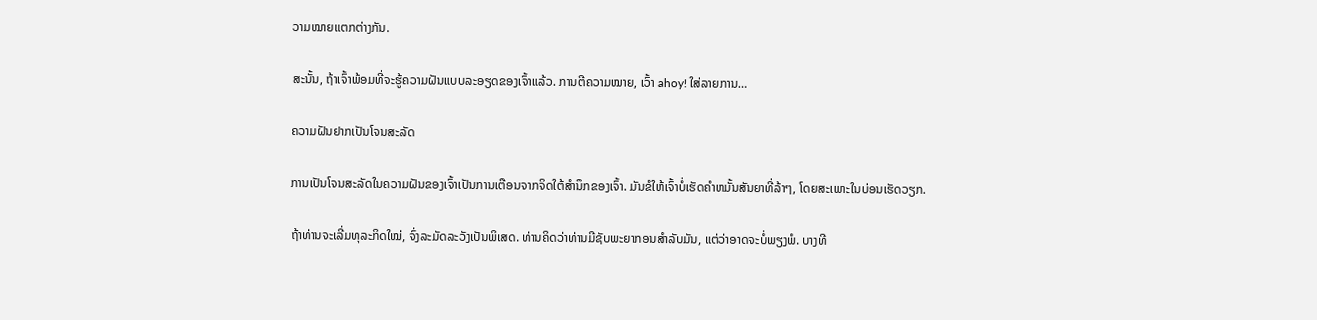ວາມໝາຍແຕກຕ່າງກັນ.

ສະນັ້ນ, ຖ້າເຈົ້າພ້ອມທີ່ຈະຮູ້ຄວາມຝັນແບບລະອຽດຂອງເຈົ້າແລ້ວ. ການຕີຄວາມໝາຍ, ເວົ້າ ahoy! ໃສ່ລາຍການ…

ຄວາມຝັນຢາກເປັນໂຈນສະລັດ

ການເປັນໂຈນສະລັດໃນຄວາມຝັນຂອງເຈົ້າເປັນການເຕືອນຈາກຈິດໃຕ້ສຳນຶກຂອງເຈົ້າ. ມັນຂໍໃຫ້ເຈົ້າບໍ່ເຮັດຄໍາຫມັ້ນສັນຍາທີ່ລ້າໆ, ໂດຍສະເພາະໃນບ່ອນເຮັດວຽກ.

ຖ້າທ່ານຈະເລີ່ມທຸລະກິດໃໝ່, ຈົ່ງລະມັດລະວັງເປັນພິເສດ. ທ່ານຄິດວ່າທ່ານມີຊັບພະຍາກອນສໍາລັບມັນ, ແຕ່ວ່າອາດຈະບໍ່ພຽງພໍ. ບາງທີ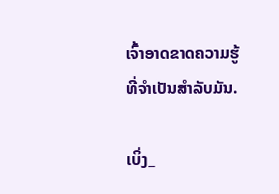ເຈົ້າອາດຂາດຄວາມຮູ້ທີ່ຈຳເປັນສຳລັບມັນ.

ເບິ່ງ_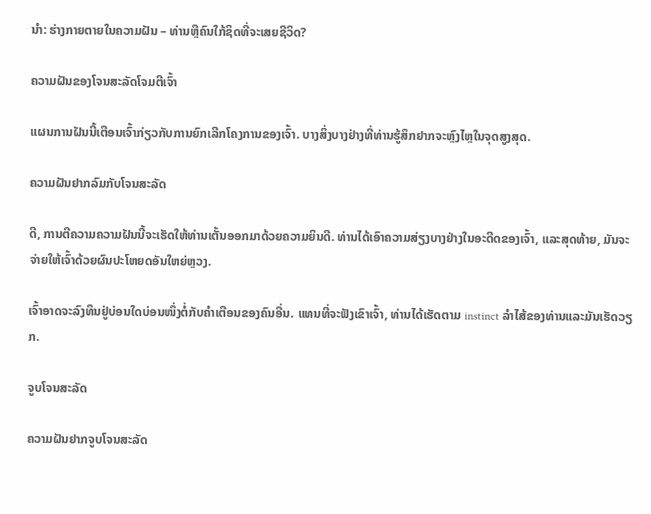ນຳ: ຮ່າງກາຍຕາຍໃນຄວາມຝັນ – ທ່ານຫຼືຄົນໃກ້ຊິດທີ່ຈະເສຍຊີວິດ?

ຄວາມຝັນຂອງໂຈນສະລັດໂຈມຕີເຈົ້າ

ແຜນການຝັນນີ້ເຕືອນເຈົ້າກ່ຽວກັບການຍົກເລີກໂຄງການຂອງເຈົ້າ. ບາງສິ່ງບາງຢ່າງທີ່ທ່ານຮູ້ສຶກຢາກຈະຫຼົງໄຫຼໃນຈຸດສູງສຸດ.

ຄວາມຝັນຢາກລົມກັບໂຈນສະລັດ

ດີ, ການຕີຄວາມຄວາມຝັນນີ້ຈະເຮັດໃຫ້ທ່ານເຕັ້ນອອກມາດ້ວຍຄວາມຍິນດີ. ທ່ານໄດ້ເອົາຄວາມສ່ຽງບາງຢ່າງໃນອະດີດຂອງເຈົ້າ, ແລະສຸດທ້າຍ, ມັນຈະຈ່າຍໃຫ້ເຈົ້າດ້ວຍຜົນປະໂຫຍດອັນໃຫຍ່ຫຼວງ.

ເຈົ້າອາດຈະລົງທຶນຢູ່ບ່ອນໃດບ່ອນໜຶ່ງຕໍ່ກັບຄຳເຕືອນຂອງຄົນອື່ນ. ແທນທີ່ຈະຟັງເຂົາເຈົ້າ, ທ່ານໄດ້ເຮັດຕາມ instinct ລໍາໄສ້ຂອງທ່ານແລະມັນເຮັດວຽກ.

ຈູບໂຈນສະລັດ

ຄວາມຝັນຢາກຈູບໂຈນສະລັດ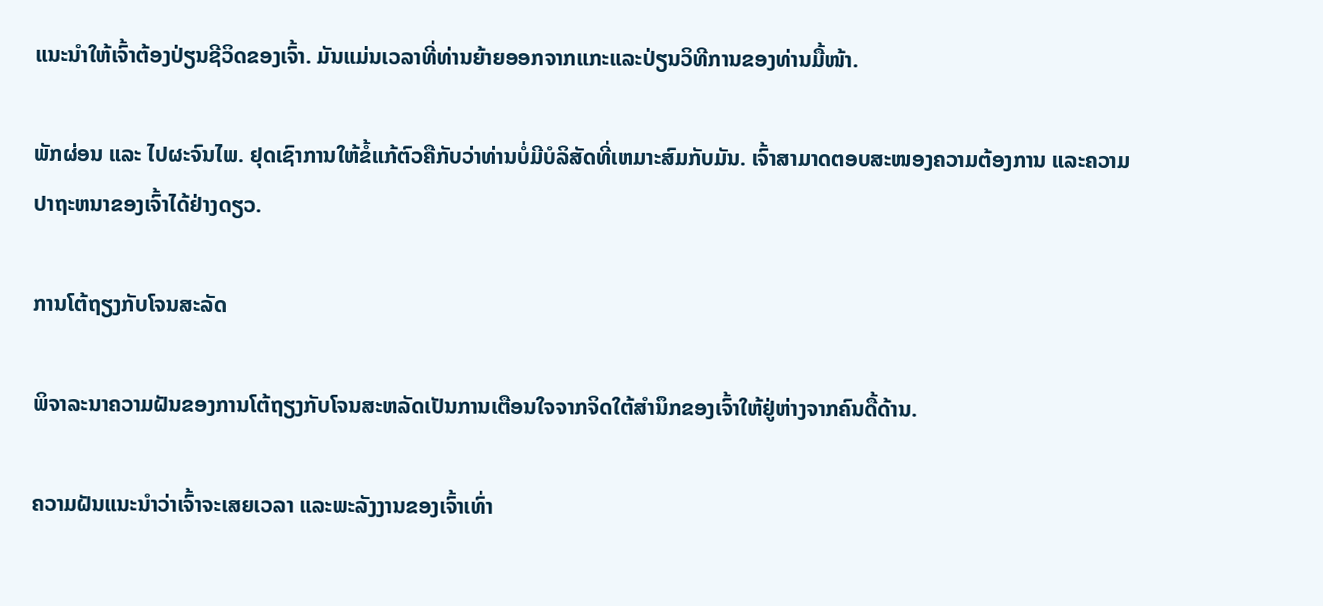ແນະນຳໃຫ້ເຈົ້າຕ້ອງປ່ຽນຊີວິດຂອງເຈົ້າ. ມັນແມ່ນເວລາທີ່ທ່ານຍ້າຍອອກຈາກແກະແລະປ່ຽນວິທີການຂອງທ່ານມື້ໜ້າ.

ພັກຜ່ອນ ແລະ ໄປຜະຈົນໄພ. ຢຸດເຊົາການໃຫ້ຂໍ້ແກ້ຕົວຄືກັບວ່າທ່ານບໍ່ມີບໍລິສັດທີ່ເຫມາະສົມກັບມັນ. ເຈົ້າສາມາດຕອບສະໜອງຄວາມຕ້ອງການ ແລະຄວາມປາຖະຫນາຂອງເຈົ້າໄດ້ຢ່າງດຽວ.

ການໂຕ້ຖຽງກັບໂຈນສະລັດ

ພິຈາລະນາຄວາມຝັນຂອງການໂຕ້ຖຽງກັບໂຈນສະຫລັດເປັນການເຕືອນໃຈຈາກຈິດໃຕ້ສຳນຶກຂອງເຈົ້າໃຫ້ຢູ່ຫ່າງຈາກຄົນດື້ດ້ານ.

ຄວາມຝັນແນະນຳວ່າເຈົ້າຈະເສຍເວລາ ແລະພະລັງງານຂອງເຈົ້າເທົ່າ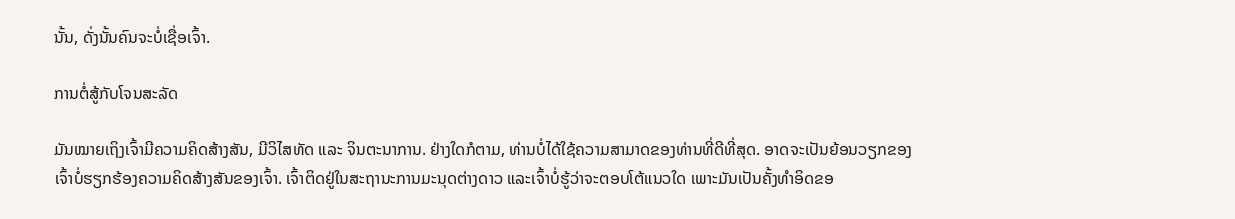ນັ້ນ, ດັ່ງນັ້ນຄົນຈະບໍ່ເຊື່ອເຈົ້າ.

ການຕໍ່ສູ້ກັບໂຈນສະລັດ

ມັນໝາຍເຖິງເຈົ້າມີຄວາມຄິດສ້າງສັນ, ມີວິໄສທັດ ແລະ ຈິນຕະນາການ. ຢ່າງໃດກໍຕາມ, ທ່ານບໍ່ໄດ້ໃຊ້ຄວາມສາມາດຂອງທ່ານທີ່ດີທີ່ສຸດ. ອາດຈະເປັນຍ້ອນວຽກຂອງເຈົ້າບໍ່ຮຽກຮ້ອງຄວາມຄິດສ້າງສັນຂອງເຈົ້າ. ເຈົ້າຕິດຢູ່ໃນສະຖານະການມະນຸດຕ່າງດາວ ແລະເຈົ້າບໍ່ຮູ້ວ່າຈະຕອບໂຕ້ແນວໃດ ເພາະມັນເປັນຄັ້ງທຳອິດຂອ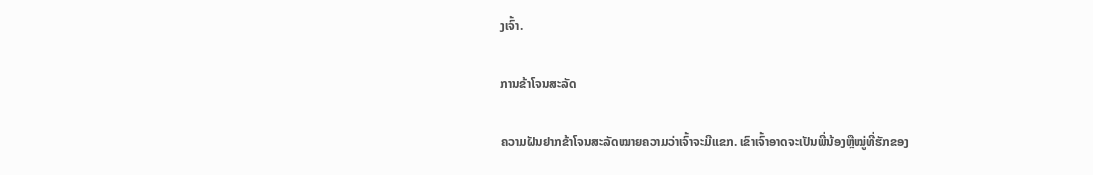ງເຈົ້າ.

ການຂ້າໂຈນສະລັດ

ຄວາມຝັນຢາກຂ້າໂຈນສະລັດໝາຍຄວາມວ່າເຈົ້າຈະມີແຂກ. ເຂົາເຈົ້າອາດຈະເປັນພີ່ນ້ອງຫຼືໝູ່ທີ່ຮັກຂອງ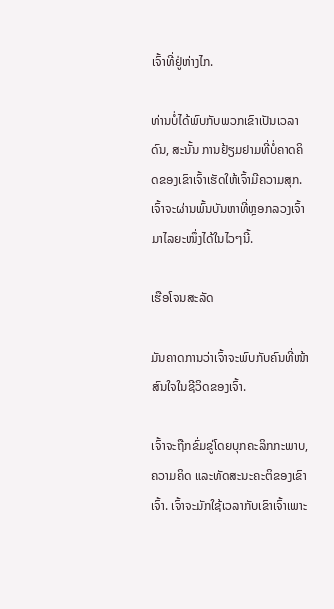ເຈົ້າທີ່ຢູ່ຫ່າງໄກ.

ທ່ານບໍ່ໄດ້ພົບກັບພວກເຂົາເປັນເວລາດົນ, ສະນັ້ນ ການຢ້ຽມຢາມທີ່ບໍ່ຄາດຄິດຂອງເຂົາເຈົ້າເຮັດໃຫ້ເຈົ້າມີຄວາມສຸກ. ເຈົ້າຈະຜ່ານພົ້ນບັນຫາທີ່ຫຼອກລວງເຈົ້າມາໄລຍະໜຶ່ງໄດ້ໃນໄວໆນີ້.

ເຮືອໂຈນສະລັດ

ມັນຄາດການວ່າເຈົ້າຈະພົບກັບຄົນທີ່ໜ້າສົນໃຈໃນຊີວິດຂອງເຈົ້າ.

ເຈົ້າຈະຖືກຂົ່ມຂູ່ໂດຍບຸກຄະລິກກະພາບ, ຄວາມຄິດ ແລະທັດສະນະຄະຕິຂອງເຂົາເຈົ້າ. ເຈົ້າຈະມັກໃຊ້ເວລາກັບເຂົາເຈົ້າເພາະ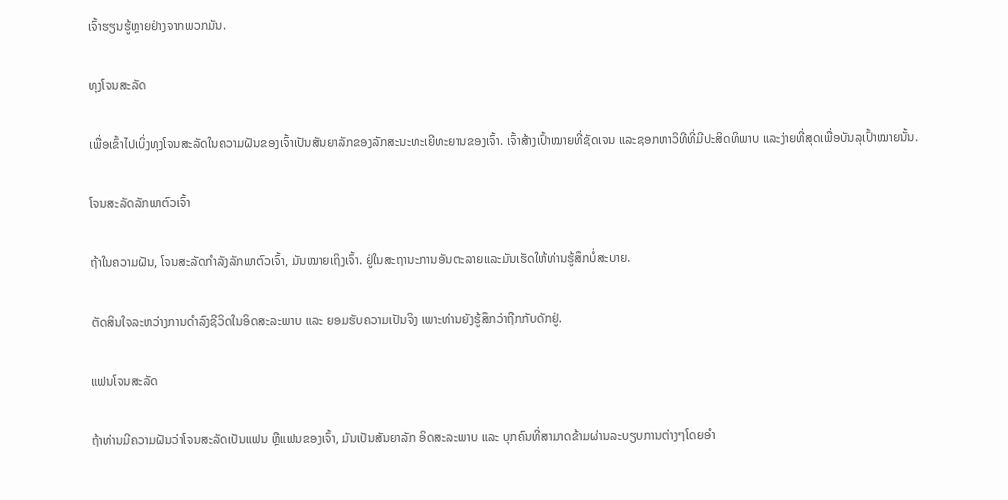ເຈົ້າຮຽນຮູ້ຫຼາຍຢ່າງຈາກພວກມັນ.

ທຸງໂຈນສະລັດ

ເພື່ອເຂົ້າໄປເບິ່ງທຸງໂຈນສະລັດໃນຄວາມຝັນຂອງເຈົ້າເປັນສັນຍາລັກຂອງລັກສະນະທະເຍີທະຍານຂອງເຈົ້າ. ເຈົ້າສ້າງເປົ້າໝາຍທີ່ຊັດເຈນ ແລະຊອກຫາວິທີທີ່ມີປະສິດທິພາບ ແລະງ່າຍທີ່ສຸດເພື່ອບັນລຸເປົ້າໝາຍນັ້ນ.

ໂຈນສະລັດລັກພາຕົວເຈົ້າ

ຖ້າໃນຄວາມຝັນ, ໂຈນສະລັດກຳລັງລັກພາຕົວເຈົ້າ, ມັນໝາຍເຖິງເຈົ້າ. ຢູ່ໃນສະຖານະການອັນຕະລາຍແລະມັນເຮັດໃຫ້ທ່ານຮູ້ສຶກບໍ່ສະບາຍ.

ຕັດສິນໃຈລະຫວ່າງການດຳລົງຊີວິດໃນອິດສະລະພາບ ແລະ ຍອມຮັບຄວາມເປັນຈິງ ເພາະທ່ານຍັງຮູ້ສຶກວ່າຖືກກັບດັກຢູ່.

ແຟນໂຈນສະລັດ

ຖ້າທ່ານມີຄວາມຝັນວ່າໂຈນສະລັດເປັນແຟນ ຫຼືແຟນຂອງເຈົ້າ, ມັນເປັນສັນຍາລັກ ອິດສະລະພາບ ແລະ ບຸກຄົນທີ່ສາມາດຂ້າມຜ່ານລະບຽບການຕ່າງໆໂດຍອຳ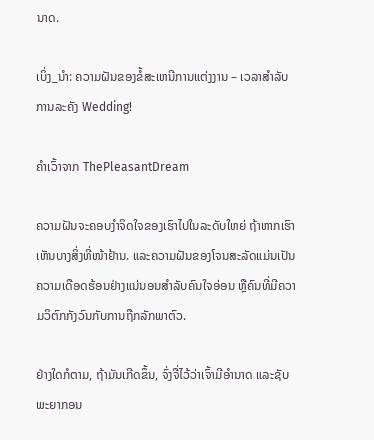ນາດ.

ເບິ່ງ_ນຳ: ຄວາມຝັນຂອງຂໍ້ສະເຫນີການແຕ່ງງານ – ເວລາສໍາລັບການລະຄັງ Wedding!

ຄຳເວົ້າຈາກ ThePleasantDream

ຄວາມຝັນຈະຄອບງຳຈິດໃຈຂອງເຮົາໄປໃນລະດັບໃຫຍ່ ຖ້າຫາກເຮົາເຫັນບາງສິ່ງທີ່ໜ້າຢ້ານ. ແລະຄວາມຝັນຂອງໂຈນສະລັດແມ່ນເປັນຄວາມເດືອດຮ້ອນຢ່າງແນ່ນອນສຳລັບຄົນໃຈອ່ອນ ຫຼືຄົນທີ່ມີຄວາມວິຕົກກັງວົນກັບການຖືກລັກພາຕົວ.

ຢ່າງໃດກໍຕາມ, ຖ້າມັນເກີດຂຶ້ນ, ຈົ່ງຈື່ໄວ້ວ່າເຈົ້າມີອຳນາດ ແລະຊັບພະຍາກອນ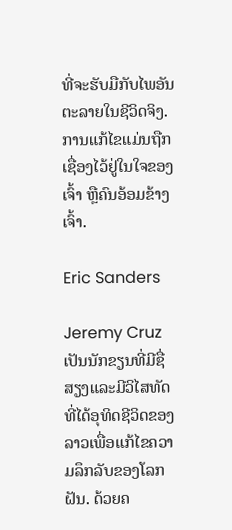ທີ່ຈະຮັບມືກັບໄພອັນຕະລາຍໃນຊີວິດຈິງ. ການແກ້ໄຂແມ່ນຖືກເຊື່ອງໄວ້ຢູ່ໃນໃຈຂອງເຈົ້າ ຫຼືຄົນອ້ອມຂ້າງເຈົ້າ.

Eric Sanders

Jeremy Cruz ເປັນນັກຂຽນທີ່ມີຊື່ສຽງແລະມີວິໄສທັດທີ່ໄດ້ອຸທິດຊີວິດຂອງລາວເພື່ອແກ້ໄຂຄວາມລຶກລັບຂອງໂລກຝັນ. ດ້ວຍຄ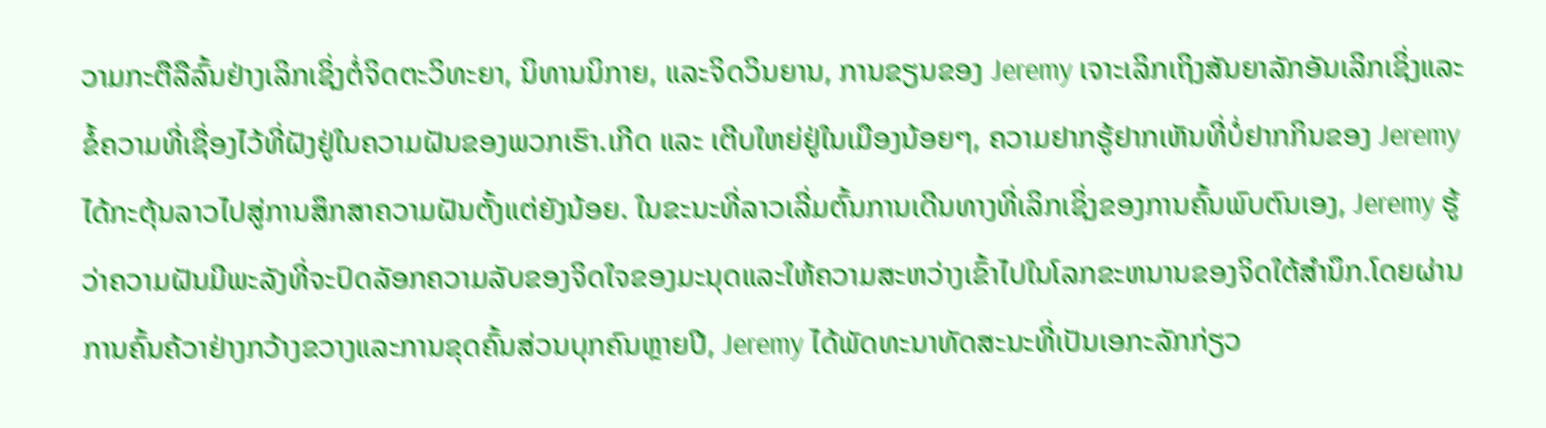ວາມກະຕືລືລົ້ນຢ່າງເລິກເຊິ່ງຕໍ່ຈິດຕະວິທະຍາ, ນິທານນິກາຍ, ແລະຈິດວິນຍານ, ການຂຽນຂອງ Jeremy ເຈາະເລິກເຖິງສັນຍາລັກອັນເລິກເຊິ່ງແລະຂໍ້ຄວາມທີ່ເຊື່ອງໄວ້ທີ່ຝັງຢູ່ໃນຄວາມຝັນຂອງພວກເຮົາ.ເກີດ ແລະ ເຕີບໃຫຍ່ຢູ່ໃນເມືອງນ້ອຍໆ, ຄວາມຢາກຮູ້ຢາກເຫັນທີ່ບໍ່ຢາກກິນຂອງ Jeremy ໄດ້ກະຕຸ້ນລາວໄປສູ່ການສຶກສາຄວາມຝັນຕັ້ງແຕ່ຍັງນ້ອຍ. ໃນຂະນະທີ່ລາວເລີ່ມຕົ້ນການເດີນທາງທີ່ເລິກເຊິ່ງຂອງການຄົ້ນພົບຕົນເອງ, Jeremy ຮູ້ວ່າຄວາມຝັນມີພະລັງທີ່ຈະປົດລັອກຄວາມລັບຂອງຈິດໃຈຂອງມະນຸດແລະໃຫ້ຄວາມສະຫວ່າງເຂົ້າໄປໃນໂລກຂະຫນານຂອງຈິດໃຕ້ສໍານຶກ.ໂດຍຜ່ານການຄົ້ນຄ້ວາຢ່າງກວ້າງຂວາງແລະການຂຸດຄົ້ນສ່ວນບຸກຄົນຫຼາຍປີ, Jeremy ໄດ້ພັດທະນາທັດສະນະທີ່ເປັນເອກະລັກກ່ຽວ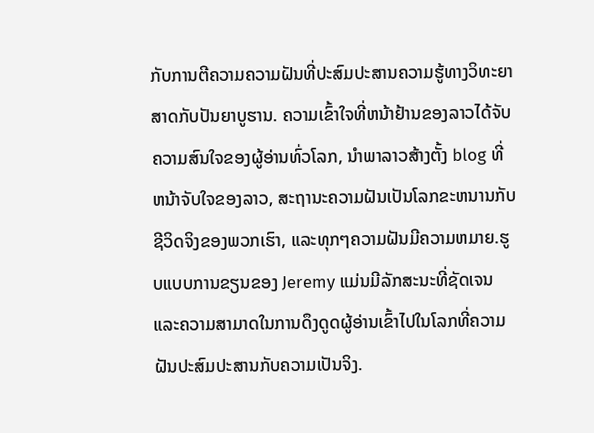ກັບການຕີຄວາມຄວາມຝັນທີ່ປະສົມປະສານຄວາມຮູ້ທາງວິທະຍາສາດກັບປັນຍາບູຮານ. ຄວາມເຂົ້າໃຈທີ່ຫນ້າຢ້ານຂອງລາວໄດ້ຈັບຄວາມສົນໃຈຂອງຜູ້ອ່ານທົ່ວໂລກ, ນໍາພາລາວສ້າງຕັ້ງ blog ທີ່ຫນ້າຈັບໃຈຂອງລາວ, ສະຖານະຄວາມຝັນເປັນໂລກຂະຫນານກັບຊີວິດຈິງຂອງພວກເຮົາ, ແລະທຸກໆຄວາມຝັນມີຄວາມຫມາຍ.ຮູບແບບການຂຽນຂອງ Jeremy ແມ່ນມີລັກສະນະທີ່ຊັດເຈນແລະຄວາມສາມາດໃນການດຶງດູດຜູ້ອ່ານເຂົ້າໄປໃນໂລກທີ່ຄວາມຝັນປະສົມປະສານກັບຄວາມເປັນຈິງ.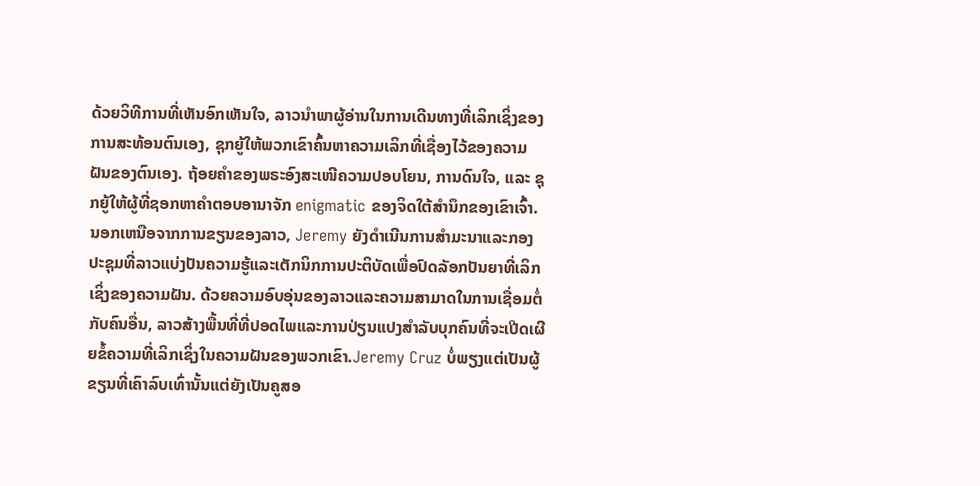ດ້ວຍວິທີການທີ່ເຫັນອົກເຫັນໃຈ, ລາວນໍາພາຜູ້ອ່ານໃນການເດີນທາງທີ່ເລິກເຊິ່ງຂອງການສະທ້ອນຕົນເອງ, ຊຸກຍູ້ໃຫ້ພວກເຂົາຄົ້ນຫາຄວາມເລິກທີ່ເຊື່ອງໄວ້ຂອງຄວາມຝັນຂອງຕົນເອງ. ຖ້ອຍຄຳຂອງພຣະອົງສະເໜີຄວາມປອບໂຍນ, ການດົນໃຈ, ແລະ ຊຸກຍູ້ໃຫ້ຜູ້ທີ່ຊອກຫາຄຳຕອບອານາຈັກ enigmatic ຂອງຈິດໃຕ້ສໍານຶກຂອງເຂົາເຈົ້າ.ນອກເຫນືອຈາກການຂຽນຂອງລາວ, Jeremy ຍັງດໍາເນີນການສໍາມະນາແລະກອງປະຊຸມທີ່ລາວແບ່ງປັນຄວາມຮູ້ແລະເຕັກນິກການປະຕິບັດເພື່ອປົດລັອກປັນຍາທີ່ເລິກເຊິ່ງຂອງຄວາມຝັນ. ດ້ວຍຄວາມອົບອຸ່ນຂອງລາວແລະຄວາມສາມາດໃນການເຊື່ອມຕໍ່ກັບຄົນອື່ນ, ລາວສ້າງພື້ນທີ່ທີ່ປອດໄພແລະການປ່ຽນແປງສໍາລັບບຸກຄົນທີ່ຈະເປີດເຜີຍຂໍ້ຄວາມທີ່ເລິກເຊິ່ງໃນຄວາມຝັນຂອງພວກເຂົາ.Jeremy Cruz ບໍ່ພຽງແຕ່ເປັນຜູ້ຂຽນທີ່ເຄົາລົບເທົ່ານັ້ນແຕ່ຍັງເປັນຄູສອ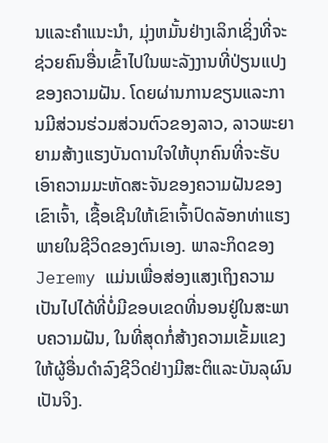ນແລະຄໍາແນະນໍາ, ມຸ່ງຫມັ້ນຢ່າງເລິກເຊິ່ງທີ່ຈະຊ່ວຍຄົນອື່ນເຂົ້າໄປໃນພະລັງງານທີ່ປ່ຽນແປງຂອງຄວາມຝັນ. ໂດຍຜ່ານການຂຽນແລະການມີສ່ວນຮ່ວມສ່ວນຕົວຂອງລາວ, ລາວພະຍາຍາມສ້າງແຮງບັນດານໃຈໃຫ້ບຸກຄົນທີ່ຈະຮັບເອົາຄວາມມະຫັດສະຈັນຂອງຄວາມຝັນຂອງເຂົາເຈົ້າ, ເຊື້ອເຊີນໃຫ້ເຂົາເຈົ້າປົດລັອກທ່າແຮງພາຍໃນຊີວິດຂອງຕົນເອງ. ພາລະກິດຂອງ Jeremy ແມ່ນເພື່ອສ່ອງແສງເຖິງຄວາມເປັນໄປໄດ້ທີ່ບໍ່ມີຂອບເຂດທີ່ນອນຢູ່ໃນສະພາບຄວາມຝັນ, ໃນທີ່ສຸດກໍ່ສ້າງຄວາມເຂັ້ມແຂງໃຫ້ຜູ້ອື່ນດໍາລົງຊີວິດຢ່າງມີສະຕິແລະບັນລຸຜົນເປັນຈິງ.